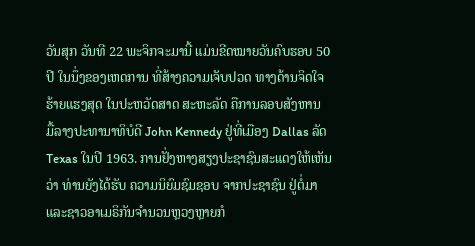ວັນສຸກ ວັນທີ 22 ພະຈິກຈະມານີ້ ແມ່ນຂີດໝາຍວັນຄົບຮອບ 50
ປີ ໃນນຶ່ງຂອງເຫດການ ທີ່ສ້າງຄວາມເຈັບປວດ ທາງດ້ານຈິດໃຈ
ຮ້າຍແຮງສຸດ ໃນປະຫວັດສາດ ສະຫະລັດ ຄືການລອບສັງຫານ
ມື້ລາງປະທານາທິບໍດີ John Kennedy ຢູ່ທີ່ເມືອງ Dallas ລັດ
Texas ໃນປີ 1963. ການຢັ່ງຫາງສຽງປະຊາຊົນສະແດງໃຫ້ເຫັນ
ວ່າ ທ່ານຍັງໄດ້ຮັບ ຄວາມນິຍົມຊົມຊອບ ຈາກປະຊາຊົນ ຢູ່ຕໍ່ມາ
ແລະຊາວອາເມຣິກັນຈຳນວນຫຼວງຫຼາຍກໍ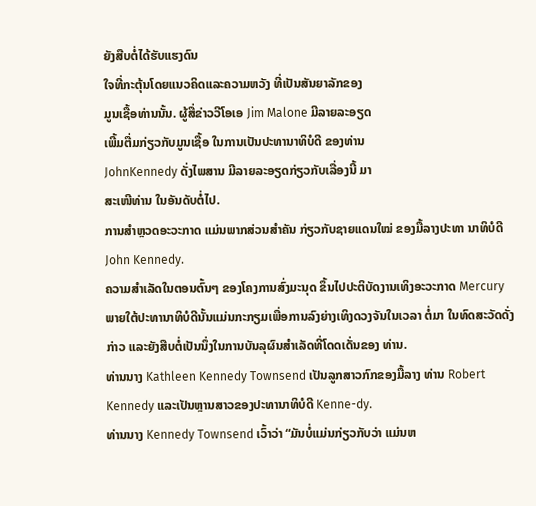ຍັງສືບຕໍ່ໄດ້ຮັບແຮງດົນ
ໃຈທີ່ກະຕຸ້ນໂດຍແນວຄິດແລະຄວາມຫວັງ ທີ່ເປັນສັນຍາລັກຂອງ
ມູນເຊື້ອທ່ານນັ້ນ. ຜູ້ສື່ຂ່າວວີໂອເອ Jim Malone ມີລາຍລະອຽດ
ເພີ້ມຕື່ມກ່ຽວກັບມູນເຊື້ອ ໃນການເປັນປະທານາທິບໍດີ ຂອງທ່ານ
JohnKennedy ດັ່ງໄພສານ ມີລາຍລະອຽດກ່ຽວກັບເລື່ອງນີ້ ມາ
ສະເໜີທ່ານ ໃນອັນດັບຕໍ່ໄປ.
ການສຳຫຼວດອະວະກາດ ແມ່ນພາກສ່ວນສຳຄັນ ກ່ຽວກັບຊາຍແດນໃໝ່ ຂອງມື້ລາງປະທາ ນາທິບໍດີ John Kennedy.
ຄວາມສຳເລັດໃນຕອນຕົ້ນໆ ຂອງໂຄງການສົ່ງມະນຸດ ຂຶ້ນໄປປະຕິບັດງານເທິງອະວະກາດ Mercury ພາຍໃຕ້ປະທານາທິບໍດີນັ້ນແມ່ນກະກຽມເພື່ອການລົງຍ່າງເທິງດວງຈັນໃນເວລາ ຕໍ່ມາ ໃນທົດສະວັດດັ່ງກ່າວ ແລະຍັງສືບຕໍ່ເປັນນຶ່ງໃນການບັນລຸຜົນສຳເລັດທີ່ໂດດເດັ່ນຂອງ ທ່ານ.
ທ່ານນາງ Kathleen Kennedy Townsend ເປັນລູກສາວກົກຂອງມື້ລາງ ທ່ານ Robert Kennedy ແລະເປັນຫຼານສາວຂອງປະທານາທິບໍດີ Kenne-dy.
ທ່ານນາງ Kennedy Townsend ເວົ້າວ່າ “ມັນບໍ່ແມ່ນກ່ຽວກັບວ່າ ແມ່ນຫ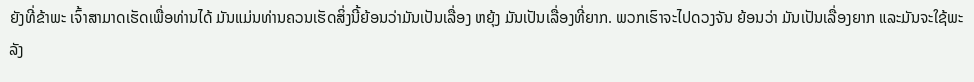ຍັງທີ່ຂ້າພະ ເຈົ້າສາມາດເຮັດເພື່ອທ່ານໄດ້ ມັນແມ່ນທ່ານຄວນເຮັດສິ່ງນີ້ຍ້ອນວ່າມັນເປັນເລື່ອງ ຫຍຸ້ງ ມັນເປັນເລື່ອງທີ່ຍາກ. ພວກເຮົາຈະໄປດວງຈັນ ຍ້ອນວ່າ ມັນເປັນເລື່ອງຍາກ ແລະມັນຈະໃຊ້ພະລັງ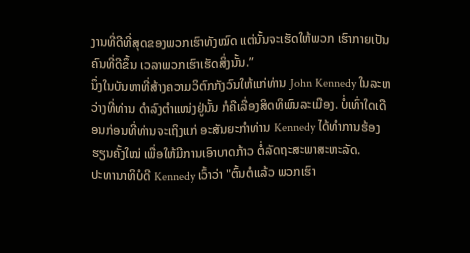ງານທີ່ດີທີ່ສຸດຂອງພວກເຮົາທັງໝົດ ແຕ່ນັ້ນຈະເຮັດໃຫ້ພວກ ເຮົາກາຍເປັນຄົນທີ່ດີຂຶ້ນ ເວລາພວກເຮົາເຮັດສິ່ງນັ້ນ.”
ນຶ່ງໃນບັນຫາທີ່ສ້າງຄວາມວິຕົກກັງວົນໃຫ້ແກ່ທ່ານ John Kennedy ໃນລະຫວ່າງທີ່ທ່ານ ດຳລົງຕຳແໜ່ງຢູ່ນັ້ນ ກໍຄືເລື່ອງສິດທິພົນລະເມືອງ. ບໍ່ເທົ່າໃດເດືອນກ່ອນທີ່ທ່ານຈະເຖິງແກ່ ອະສັນຍະກຳທ່ານ Kennedy ໄດ້ທຳການຮ້ອງຮຽນຄັ້ງໃໝ່ ເພື່ອໃຫ້ມີການເອົາບາດກ້າວ ຕໍ່ລັດຖະສະພາສະຫະລັດ.
ປະທານາທິບໍດີ Kennedy ເວົ້າວ່າ "ຕົ້ນຕໍແລ້ວ ພວກເຮົາ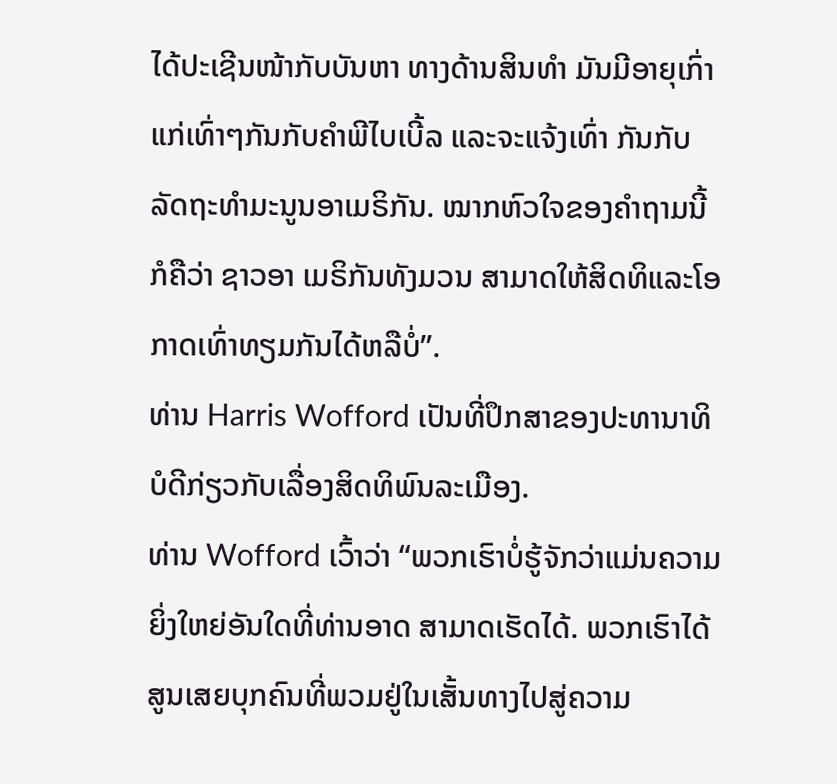ໄດ້ປະເຊີນໜ້າກັບບັນຫາ ທາງດ້ານສິນທຳ ມັນມີອາຍຸເກົ່າແກ່ເທົ່າໆກັນກັບຄຳພີໄບເບີ້ລ ແລະຈະແຈ້ງເທົ່າ ກັນກັບລັດຖະທຳມະນູນອາເມຣິກັນ. ໝາກຫົວໃຈຂອງຄຳຖາມນີ້ກໍຄືວ່າ ຊາວອາ ເມຣິກັນທັງມວນ ສາມາດໃຫ້ສິດທິແລະໂອກາດເທົ່າທຽມກັນໄດ້ຫລືບໍ່”.
ທ່ານ Harris Wofford ເປັນທີ່ປຶກສາຂອງປະທານາທິບໍດີກ່ຽວກັບເລື່ອງສິດທິພົນລະເມືອງ.
ທ່ານ Wofford ເວົ້າວ່າ “ພວກເຮົາບໍ່ຮູ້ຈັກວ່າແມ່ນຄວາມຍິ່ງໃຫຍ່ອັນໃດທີ່ທ່ານອາດ ສາມາດເຮັດໄດ້. ພວກເຮົາໄດ້ສູນເສຍບຸກຄົນທີ່ພວມຢູ່ໃນເສັ້ນທາງໄປສູ່ຄວາມ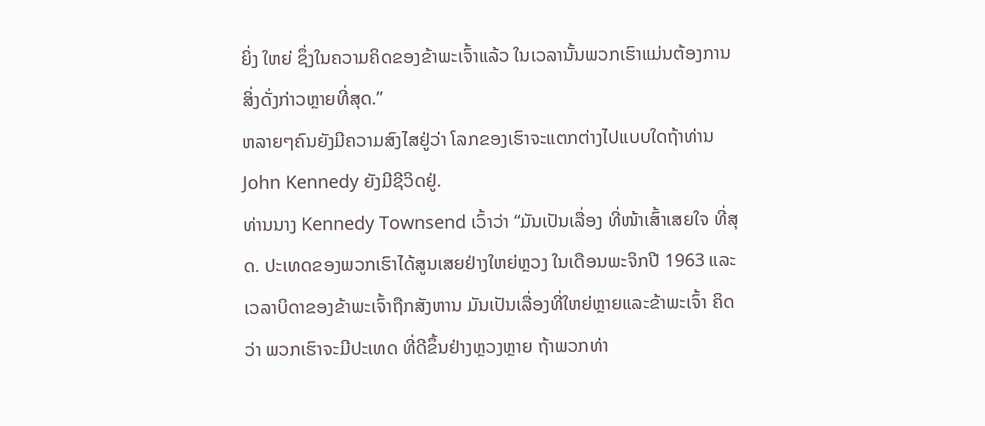ຍິ່ງ ໃຫຍ່ ຊຶ່ງໃນຄວາມຄິດຂອງຂ້າພະເຈົ້າແລ້ວ ໃນເວລານັ້ນພວກເຮົາແມ່ນຕ້ອງການ ສິ່ງດັ່ງກ່າວຫຼາຍທີ່ສຸດ.”
ຫລາຍໆຄົນຍັງມີຄວາມສົງໄສຢູ່ວ່າ ໂລກຂອງເຮົາຈະແຕກຕ່າງໄປແບບໃດຖ້າທ່ານ John Kennedy ຍັງມີຊີວິດຢູ່.
ທ່ານນາງ Kennedy Townsend ເວົ້າວ່າ “ມັນເປັນເລື່ອງ ທີ່ໜ້າເສົ້າເສຍໃຈ ທີ່ສຸດ. ປະເທດຂອງພວກເຮົາໄດ້ສູນເສຍຢ່າງໃຫຍ່ຫຼວງ ໃນເດືອນພະຈິກປີ 1963 ແລະ ເວລາບິດາຂອງຂ້າພະເຈົ້າຖືກສັງຫານ ມັນເປັນເລື່ອງທີ່ໃຫຍ່ຫຼາຍແລະຂ້າພະເຈົ້າ ຄິດວ່າ ພວກເຮົາຈະມີປະເທດ ທີ່ດີຂຶ້ນຢ່າງຫຼວງຫຼາຍ ຖ້າພວກທ່າ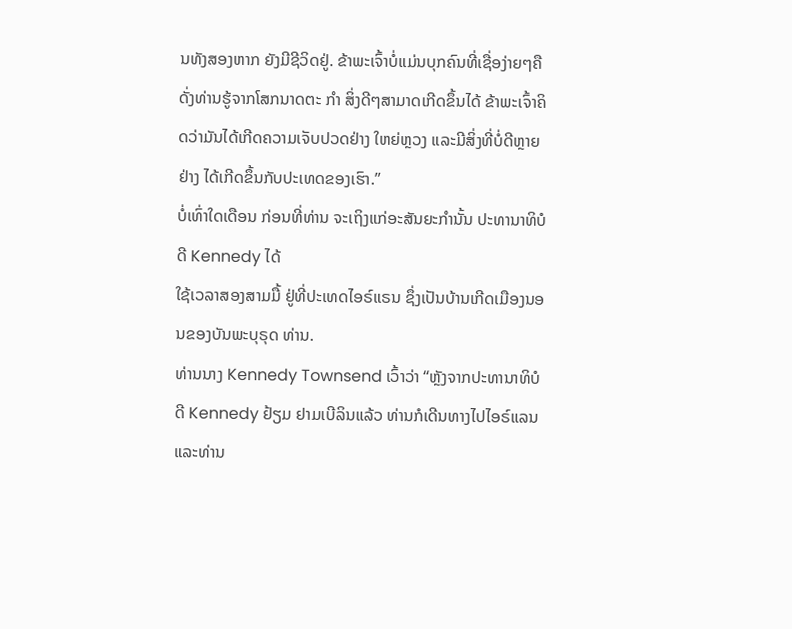ນທັງສອງຫາກ ຍັງມີຊີວິດຢູ່. ຂ້າພະເຈົ້າບໍ່ແມ່ນບຸກຄົນທີ່ເຊື່ອງ່າຍໆຄືດັ່ງທ່ານຮູ້ຈາກໂສກນາດຕະ ກຳ ສິ່ງດີໆສາມາດເກີດຂຶ້ນໄດ້ ຂ້າພະເຈົ້າຄິດວ່າມັນໄດ້ເກີດຄວາມເຈັບປວດຢ່າງ ໃຫຍ່ຫຼວງ ແລະມີສິ່ງທີ່ບໍ່ດີຫຼາຍຢ່າງ ໄດ້ເກີດຂຶ້ນກັບປະເທດຂອງເຮົາ.”
ບໍ່ເທົ່າໃດເດືອນ ກ່ອນທີ່ທ່ານ ຈະເຖິງແກ່ອະສັນຍະກຳນັ້ນ ປະທານາທິບໍດີ Kennedy ໄດ້
ໃຊ້ເວລາສອງສາມມື້ ຢູ່ທີ່ປະເທດໄອຣ໌ແຣນ ຊຶ່ງເປັນບ້ານເກີດເມືອງນອນຂອງບັນພະບຸຣຸດ ທ່ານ.
ທ່ານນາງ Kennedy Townsend ເວົ້າວ່າ “ຫຼັງຈາກປະທານາທິບໍດີ Kennedy ຢ້ຽມ ຢາມເບີລິນແລ້ວ ທ່ານກໍເດີນທາງໄປໄອຣ໌ແລນ ແລະທ່ານ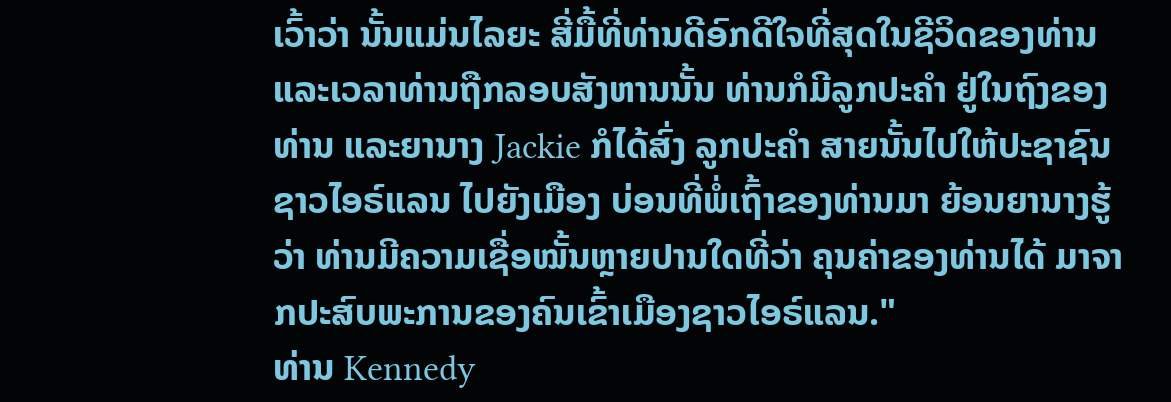ເວົ້າວ່າ ນັ້ນແມ່ນໄລຍະ ສີ່ມື້ທີ່ທ່ານດີອົກດີໃຈທີ່ສຸດໃນຊີວິດຂອງທ່ານ ແລະເວລາທ່ານຖືກລອບສັງຫານນັ້ນ ທ່ານກໍມີລູກປະຄຳ ຢູ່ໃນຖົງຂອງທ່ານ ແລະຍານາງ Jackie ກໍໄດ້ສົ່ງ ລູກປະຄຳ ສາຍນັ້ນໄປໃຫ້ປະຊາຊົນຊາວໄອຣ໌ແລນ ໄປຍັງເມືອງ ບ່ອນທີ່ພໍ່ເຖົ້າຂອງທ່ານມາ ຍ້ອນຍານາງຮູ້ວ່າ ທ່ານມີຄວາມເຊື່ອໝັ້ນຫຼາຍປານໃດທີ່ວ່າ ຄຸນຄ່າຂອງທ່ານໄດ້ ມາຈາກປະສົບພະການຂອງຄົນເຂົ້າເມືອງຊາວໄອຣ໌ແລນ."
ທ່ານ Kennedy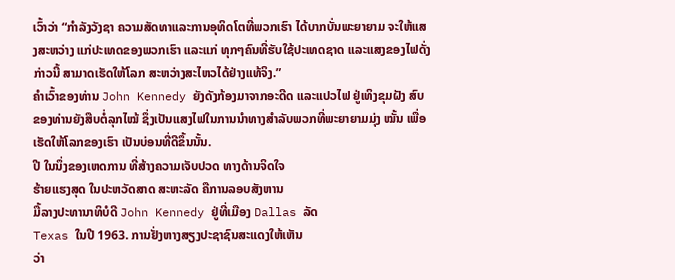ເວົ້າວ່າ “ກຳລັງວັງຊາ ຄວາມສັດທາແລະການອຸທິດໂຕທີ່ພວກເຮົາ ໄດ້ບາກບັ່ນພະຍາຍາມ ຈະໃຫ້ແສງສະຫວ່າງ ແກ່ປະເທດຂອງພວກເຮົາ ແລະແກ່ ທຸກໆຄົນທີ່ຮັບໃຊ້ປະເທດຊາດ ແລະແສງຂອງໄຟດັ່ງກ່າວນີ້ ສາມາດເຮັດໃຫ້ໂລກ ສະຫວ່າງສະໄຫວໄດ້ຢ່າງແທ້ຈິງ.”
ຄຳເວົ້າຂອງທ່ານ John Kennedy ຍັງດັງກ້ອງມາຈາກອະດີດ ແລະແປວໄຟ ຢູ່ເທິງຂຸມຝັງ ສົບຂອງທ່ານຍັງສືບຕໍ່ລຸກໄໝ້ ຊຶ່ງເປັນແສງໄຟໃນການນຳທາງສຳລັບພວກທີ່ພະຍາຍາມມຸ່ງ ໝັ້ນ ເພື່ອເຮັດໃຫ້ໂລກຂອງເຮົາ ເປັນບ່ອນທີ່ດີຂຶ້ນນັ້ນ.
ປີ ໃນນຶ່ງຂອງເຫດການ ທີ່ສ້າງຄວາມເຈັບປວດ ທາງດ້ານຈິດໃຈ
ຮ້າຍແຮງສຸດ ໃນປະຫວັດສາດ ສະຫະລັດ ຄືການລອບສັງຫານ
ມື້ລາງປະທານາທິບໍດີ John Kennedy ຢູ່ທີ່ເມືອງ Dallas ລັດ
Texas ໃນປີ 1963. ການຢັ່ງຫາງສຽງປະຊາຊົນສະແດງໃຫ້ເຫັນ
ວ່າ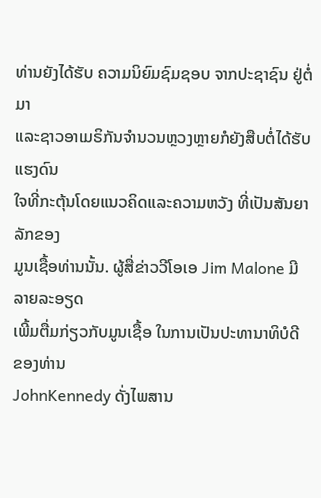ທ່ານຍັງໄດ້ຮັບ ຄວາມນິຍົມຊົມຊອບ ຈາກປະຊາຊົນ ຢູ່ຕໍ່ມາ
ແລະຊາວອາເມຣິກັນຈຳນວນຫຼວງຫຼາຍກໍຍັງສືບຕໍ່ໄດ້ຮັບແຮງດົນ
ໃຈທີ່ກະຕຸ້ນໂດຍແນວຄິດແລະຄວາມຫວັງ ທີ່ເປັນສັນຍາລັກຂອງ
ມູນເຊື້ອທ່ານນັ້ນ. ຜູ້ສື່ຂ່າວວີໂອເອ Jim Malone ມີລາຍລະອຽດ
ເພີ້ມຕື່ມກ່ຽວກັບມູນເຊື້ອ ໃນການເປັນປະທານາທິບໍດີ ຂອງທ່ານ
JohnKennedy ດັ່ງໄພສານ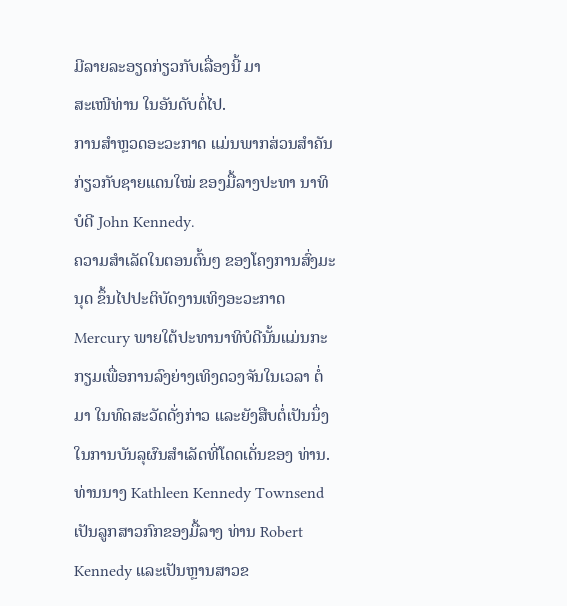ມີລາຍລະອຽດກ່ຽວກັບເລື່ອງນີ້ ມາ
ສະເໜີທ່ານ ໃນອັນດັບຕໍ່ໄປ.
ການສຳຫຼວດອະວະກາດ ແມ່ນພາກສ່ວນສຳຄັນ ກ່ຽວກັບຊາຍແດນໃໝ່ ຂອງມື້ລາງປະທາ ນາທິບໍດີ John Kennedy.
ຄວາມສຳເລັດໃນຕອນຕົ້ນໆ ຂອງໂຄງການສົ່ງມະນຸດ ຂຶ້ນໄປປະຕິບັດງານເທິງອະວະກາດ Mercury ພາຍໃຕ້ປະທານາທິບໍດີນັ້ນແມ່ນກະກຽມເພື່ອການລົງຍ່າງເທິງດວງຈັນໃນເວລາ ຕໍ່ມາ ໃນທົດສະວັດດັ່ງກ່າວ ແລະຍັງສືບຕໍ່ເປັນນຶ່ງໃນການບັນລຸຜົນສຳເລັດທີ່ໂດດເດັ່ນຂອງ ທ່ານ.
ທ່ານນາງ Kathleen Kennedy Townsend ເປັນລູກສາວກົກຂອງມື້ລາງ ທ່ານ Robert Kennedy ແລະເປັນຫຼານສາວຂ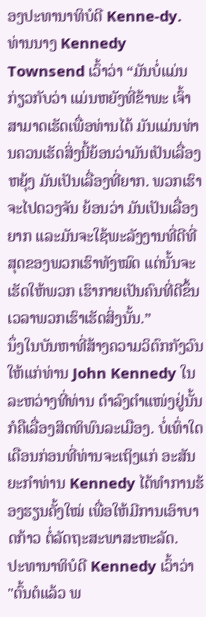ອງປະທານາທິບໍດີ Kenne-dy.
ທ່ານນາງ Kennedy Townsend ເວົ້າວ່າ “ມັນບໍ່ແມ່ນກ່ຽວກັບວ່າ ແມ່ນຫຍັງທີ່ຂ້າພະ ເຈົ້າສາມາດເຮັດເພື່ອທ່ານໄດ້ ມັນແມ່ນທ່ານຄວນເຮັດສິ່ງນີ້ຍ້ອນວ່າມັນເປັນເລື່ອງ ຫຍຸ້ງ ມັນເປັນເລື່ອງທີ່ຍາກ. ພວກເຮົາຈະໄປດວງຈັນ ຍ້ອນວ່າ ມັນເປັນເລື່ອງຍາກ ແລະມັນຈະໃຊ້ພະລັງງານທີ່ດີທີ່ສຸດຂອງພວກເຮົາທັງໝົດ ແຕ່ນັ້ນຈະເຮັດໃຫ້ພວກ ເຮົາກາຍເປັນຄົນທີ່ດີຂຶ້ນ ເວລາພວກເຮົາເຮັດສິ່ງນັ້ນ.”
ນຶ່ງໃນບັນຫາທີ່ສ້າງຄວາມວິຕົກກັງວົນໃຫ້ແກ່ທ່ານ John Kennedy ໃນລະຫວ່າງທີ່ທ່ານ ດຳລົງຕຳແໜ່ງຢູ່ນັ້ນ ກໍຄືເລື່ອງສິດທິພົນລະເມືອງ. ບໍ່ເທົ່າໃດເດືອນກ່ອນທີ່ທ່ານຈະເຖິງແກ່ ອະສັນຍະກຳທ່ານ Kennedy ໄດ້ທຳການຮ້ອງຮຽນຄັ້ງໃໝ່ ເພື່ອໃຫ້ມີການເອົາບາດກ້າວ ຕໍ່ລັດຖະສະພາສະຫະລັດ.
ປະທານາທິບໍດີ Kennedy ເວົ້າວ່າ "ຕົ້ນຕໍແລ້ວ ພ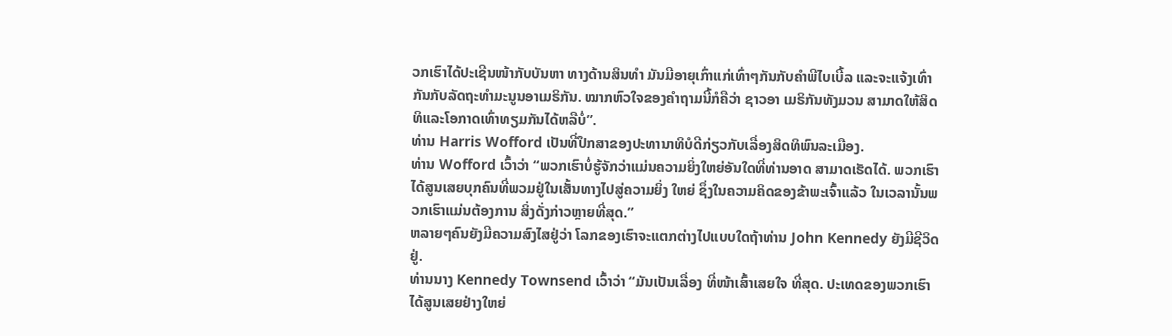ວກເຮົາໄດ້ປະເຊີນໜ້າກັບບັນຫາ ທາງດ້ານສິນທຳ ມັນມີອາຍຸເກົ່າແກ່ເທົ່າໆກັນກັບຄຳພີໄບເບີ້ລ ແລະຈະແຈ້ງເທົ່າ ກັນກັບລັດຖະທຳມະນູນອາເມຣິກັນ. ໝາກຫົວໃຈຂອງຄຳຖາມນີ້ກໍຄືວ່າ ຊາວອາ ເມຣິກັນທັງມວນ ສາມາດໃຫ້ສິດທິແລະໂອກາດເທົ່າທຽມກັນໄດ້ຫລືບໍ່”.
ທ່ານ Harris Wofford ເປັນທີ່ປຶກສາຂອງປະທານາທິບໍດີກ່ຽວກັບເລື່ອງສິດທິພົນລະເມືອງ.
ທ່ານ Wofford ເວົ້າວ່າ “ພວກເຮົາບໍ່ຮູ້ຈັກວ່າແມ່ນຄວາມຍິ່ງໃຫຍ່ອັນໃດທີ່ທ່ານອາດ ສາມາດເຮັດໄດ້. ພວກເຮົາໄດ້ສູນເສຍບຸກຄົນທີ່ພວມຢູ່ໃນເສັ້ນທາງໄປສູ່ຄວາມຍິ່ງ ໃຫຍ່ ຊຶ່ງໃນຄວາມຄິດຂອງຂ້າພະເຈົ້າແລ້ວ ໃນເວລານັ້ນພວກເຮົາແມ່ນຕ້ອງການ ສິ່ງດັ່ງກ່າວຫຼາຍທີ່ສຸດ.”
ຫລາຍໆຄົນຍັງມີຄວາມສົງໄສຢູ່ວ່າ ໂລກຂອງເຮົາຈະແຕກຕ່າງໄປແບບໃດຖ້າທ່ານ John Kennedy ຍັງມີຊີວິດຢູ່.
ທ່ານນາງ Kennedy Townsend ເວົ້າວ່າ “ມັນເປັນເລື່ອງ ທີ່ໜ້າເສົ້າເສຍໃຈ ທີ່ສຸດ. ປະເທດຂອງພວກເຮົາໄດ້ສູນເສຍຢ່າງໃຫຍ່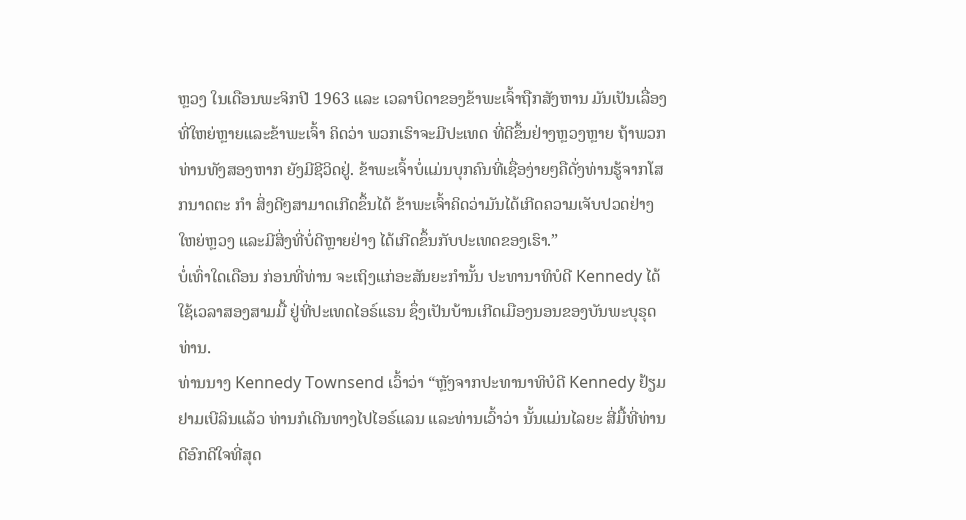ຫຼວງ ໃນເດືອນພະຈິກປີ 1963 ແລະ ເວລາບິດາຂອງຂ້າພະເຈົ້າຖືກສັງຫານ ມັນເປັນເລື່ອງທີ່ໃຫຍ່ຫຼາຍແລະຂ້າພະເຈົ້າ ຄິດວ່າ ພວກເຮົາຈະມີປະເທດ ທີ່ດີຂຶ້ນຢ່າງຫຼວງຫຼາຍ ຖ້າພວກທ່ານທັງສອງຫາກ ຍັງມີຊີວິດຢູ່. ຂ້າພະເຈົ້າບໍ່ແມ່ນບຸກຄົນທີ່ເຊື່ອງ່າຍໆຄືດັ່ງທ່ານຮູ້ຈາກໂສກນາດຕະ ກຳ ສິ່ງດີໆສາມາດເກີດຂຶ້ນໄດ້ ຂ້າພະເຈົ້າຄິດວ່າມັນໄດ້ເກີດຄວາມເຈັບປວດຢ່າງ ໃຫຍ່ຫຼວງ ແລະມີສິ່ງທີ່ບໍ່ດີຫຼາຍຢ່າງ ໄດ້ເກີດຂຶ້ນກັບປະເທດຂອງເຮົາ.”
ບໍ່ເທົ່າໃດເດືອນ ກ່ອນທີ່ທ່ານ ຈະເຖິງແກ່ອະສັນຍະກຳນັ້ນ ປະທານາທິບໍດີ Kennedy ໄດ້
ໃຊ້ເວລາສອງສາມມື້ ຢູ່ທີ່ປະເທດໄອຣ໌ແຣນ ຊຶ່ງເປັນບ້ານເກີດເມືອງນອນຂອງບັນພະບຸຣຸດ ທ່ານ.
ທ່ານນາງ Kennedy Townsend ເວົ້າວ່າ “ຫຼັງຈາກປະທານາທິບໍດີ Kennedy ຢ້ຽມ ຢາມເບີລິນແລ້ວ ທ່ານກໍເດີນທາງໄປໄອຣ໌ແລນ ແລະທ່ານເວົ້າວ່າ ນັ້ນແມ່ນໄລຍະ ສີ່ມື້ທີ່ທ່ານດີອົກດີໃຈທີ່ສຸດ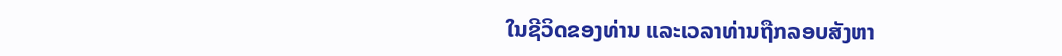ໃນຊີວິດຂອງທ່ານ ແລະເວລາທ່ານຖືກລອບສັງຫາ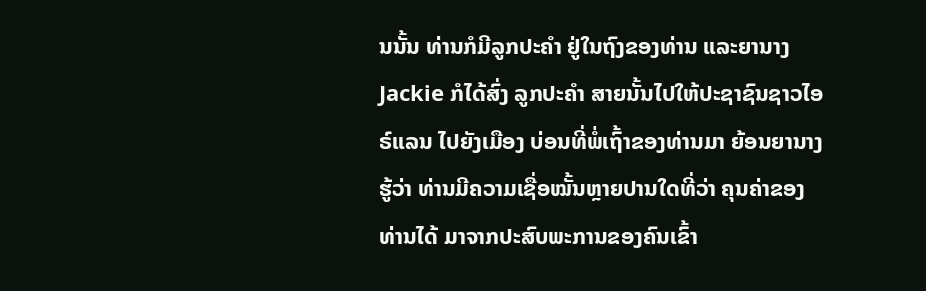ນນັ້ນ ທ່ານກໍມີລູກປະຄຳ ຢູ່ໃນຖົງຂອງທ່ານ ແລະຍານາງ Jackie ກໍໄດ້ສົ່ງ ລູກປະຄຳ ສາຍນັ້ນໄປໃຫ້ປະຊາຊົນຊາວໄອຣ໌ແລນ ໄປຍັງເມືອງ ບ່ອນທີ່ພໍ່ເຖົ້າຂອງທ່ານມາ ຍ້ອນຍານາງຮູ້ວ່າ ທ່ານມີຄວາມເຊື່ອໝັ້ນຫຼາຍປານໃດທີ່ວ່າ ຄຸນຄ່າຂອງທ່ານໄດ້ ມາຈາກປະສົບພະການຂອງຄົນເຂົ້າ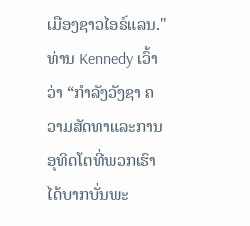ເມືອງຊາວໄອຣ໌ແລນ."
ທ່ານ Kennedy ເວົ້າວ່າ “ກຳລັງວັງຊາ ຄວາມສັດທາແລະການອຸທິດໂຕທີ່ພວກເຮົາ ໄດ້ບາກບັ່ນພະ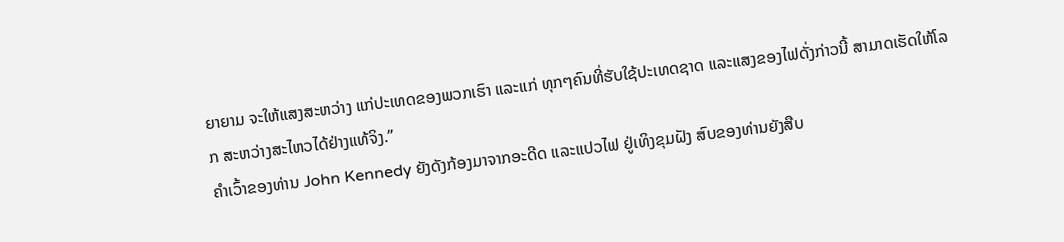ຍາຍາມ ຈະໃຫ້ແສງສະຫວ່າງ ແກ່ປະເທດຂອງພວກເຮົາ ແລະແກ່ ທຸກໆຄົນທີ່ຮັບໃຊ້ປະເທດຊາດ ແລະແສງຂອງໄຟດັ່ງກ່າວນີ້ ສາມາດເຮັດໃຫ້ໂລກ ສະຫວ່າງສະໄຫວໄດ້ຢ່າງແທ້ຈິງ.”
ຄຳເວົ້າຂອງທ່ານ John Kennedy ຍັງດັງກ້ອງມາຈາກອະດີດ ແລະແປວໄຟ ຢູ່ເທິງຂຸມຝັງ ສົບຂອງທ່ານຍັງສືບ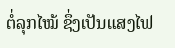ຕໍ່ລຸກໄໝ້ ຊຶ່ງເປັນແສງໄຟ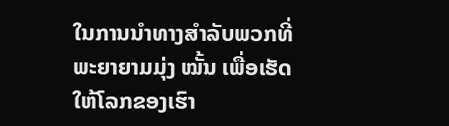ໃນການນຳທາງສຳລັບພວກທີ່ພະຍາຍາມມຸ່ງ ໝັ້ນ ເພື່ອເຮັດໃຫ້ໂລກຂອງເຮົາ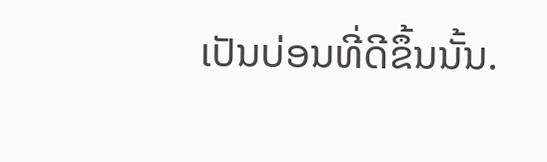ເປັນບ່ອນທີ່ດີຂຶ້ນນັ້ນ.